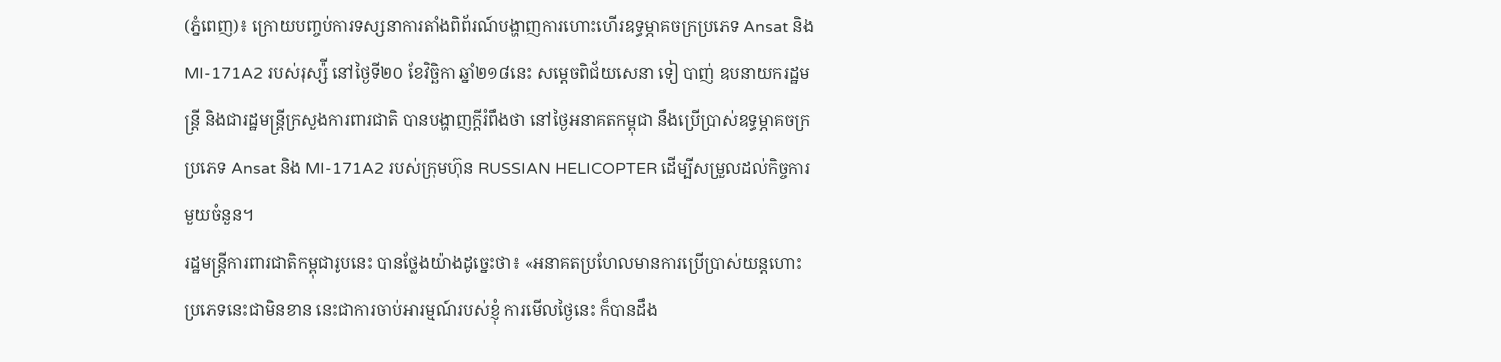(ភ្នំពេញ)៖ ក្រោយបញ្ចប់ការទស្សនាការតាំងពិព័រណ៍បង្ហាញការហោះហើរឧទ្ធម្ភាគចក្រប្រភេទ Ansat និង MI-171A2 របស់រុស្ស៉ី នៅថ្ងៃទី២០ ខែវិច្ឆិកា ឆ្នាំ២១៨នេះ សម្តេចពិជ័យសេនា ទៀ បាញ់ ឧបនាយករដ្ឋមន្ត្រី និងជារដ្ឋមន្ត្រីក្រសួងការពារជាតិ បានបង្ហាញក្តីរំពឹងថា នៅថ្ងៃអនាគតកម្ពុជា នឹងប្រើប្រាស់ឧទ្ធម្ភាគចក្រប្រភេទ Ansat និង MI-171A2 របស់ក្រុមហ៊ុន RUSSIAN HELICOPTER ដើម្បីសម្រួលដល់កិច្ចការមួយចំនួន។
រដ្ឋមន្ត្រីការពារជាតិកម្ពុជារូបនេះ បានថ្លែងយ៉ាងដូច្នេះថា៖ «អនាគតប្រហែលមានការប្រើប្រាស់យន្តហោះប្រភេទនេះជាមិនខាន នេះជាការចាប់អារម្មណ៍របស់ខ្ញុំ ការមើលថ្ងៃនេះ ក៏បានដឹង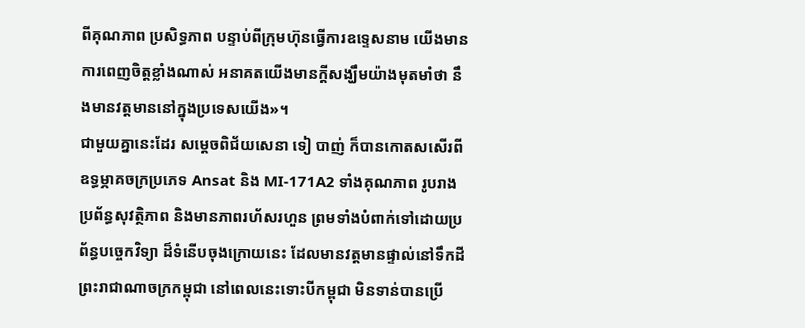ពីគុណភាព ប្រសិទ្ធភាព បន្ទាប់ពីក្រុមហ៊ុនធ្វើការឧទ្ទេសនាម យើងមានការពេញចិត្តខ្លាំងណាស់ អនាគតយើងមានក្តីសង្ឃឹមយ៉ាងមុតមាំថា នឹងមានវត្តមាននៅក្នុងប្រទេសយើង»។
ជាមួយគ្នានេះដែរ សម្តេចពិជ័យសេនា ទៀ បាញ់ ក៏បានកោតសសើរពីឧទ្ធម្ភាគចក្រប្រភេទ Ansat និង MI-171A2 ទាំងគុណភាព រូបរាង ប្រព័ន្ធសុវត្ថិភាព និងមានភាពរហ័សរហួន ព្រមទាំងបំពាក់ទៅដោយប្រព័ន្ធបច្ចេកវិទ្យា ដ៏ទំនើបចុងក្រោយនេះ ដែលមានវត្តមានផ្ទាល់នៅទឹកដី ព្រះរាជាណាចក្រកម្ពុជា នៅពេលនេះទោះបីកម្ពុជា មិនទាន់បានប្រើ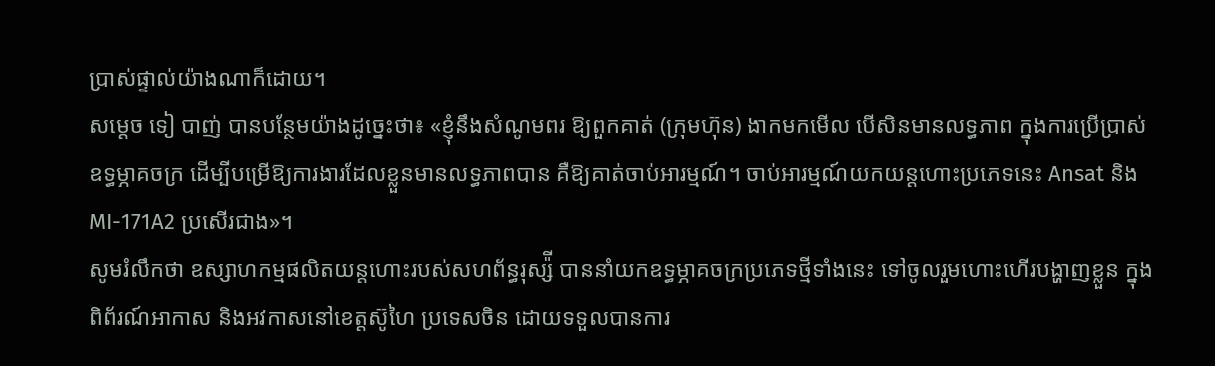ប្រាស់ផ្ទាល់យ៉ាងណាក៏ដោយ។
សម្ដេច ទៀ បាញ់ បានបន្ថែមយ៉ាងដូច្នេះថា៖ «ខ្ញុំនឹងសំណូមពរ ឱ្យពួកគាត់ (ក្រុមហ៊ុន) ងាកមកមើល បើសិនមានលទ្ធភាព ក្នុងការប្រើប្រាស់ ឧទ្ធម្ភាគចក្រ ដើម្បីបម្រើឱ្យការងារដែលខ្លួនមានលទ្ធភាពបាន គឺឱ្យគាត់ចាប់អារម្មណ៍។ ចាប់អារម្មណ៍យកយន្ដហោះប្រភេទនេះ Ansat និង MI-171A2 ប្រសើរជាង»។
សូមរំលឹកថា ឧស្សាហកម្មផលិតយន្តហោះរបស់សហព័ន្ធរុស្ស៉ី បាននាំយកឧទ្ធម្ភាគចក្រប្រភេទថ្មីទាំងនេះ ទៅចូលរួមហោះហើរបង្ហាញខ្លួន ក្នុងពិព័រណ៍អាកាស និងអវកាសនៅខេត្តស៊ូហៃ ប្រទេសចិន ដោយទទួលបានការ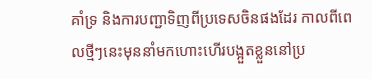គាំទ្រ និងការបញ្ជាទិញពីប្រទេសចិនផងដែរ កាលពីពេលថ្មីៗនេះមុននាំមកហោះហើរបង្អួតខ្លួននៅប្រ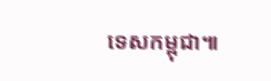ទេសកម្ពុជា៕